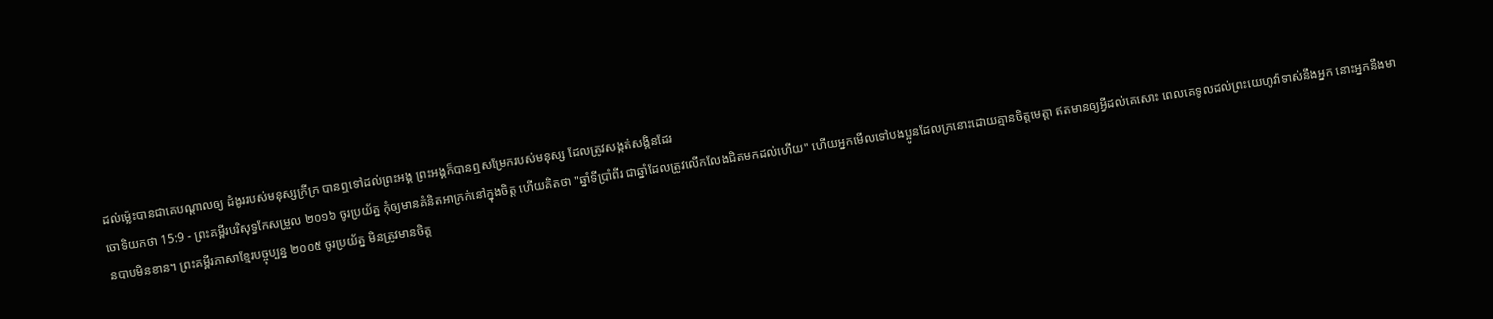ដល់ម៉្លេះបានជាគេបណ្ដាលឲ្យ ដំងូររបស់មនុស្សក្រីក្រ បានឮទៅដល់ព្រះអង្គ ព្រះអង្គក៏បានឮសម្រែករបស់មនុស្ស ដែលត្រូវសង្កត់សង្កិនដែរ
ចោទិយកថា 15:9 - ព្រះគម្ពីរបរិសុទ្ធកែសម្រួល ២០១៦ ចូរប្រយ័ត្ន កុំឲ្យមានគំនិតអាក្រក់នៅក្នុងចិត្ត ហើយគិតថា "ឆ្នាំទីប្រាំពីរ ជាឆ្នាំដែលត្រូវលើកលែងជិតមកដល់ហើយ" ហើយអ្នកមើលទៅបងប្អូនដែលក្រនោះដោយគ្មានចិត្តមេត្ដា ឥតមានឲ្យអ្វីដល់គេសោះ ពេលគេទូលដល់ព្រះយេហូវ៉ាទាស់នឹងអ្នក នោះអ្នកនឹងមានបាបមិនខាន។ ព្រះគម្ពីរភាសាខ្មែរបច្ចុប្បន្ន ២០០៥ ចូរប្រយ័ត្ន មិនត្រូវមានចិត្ត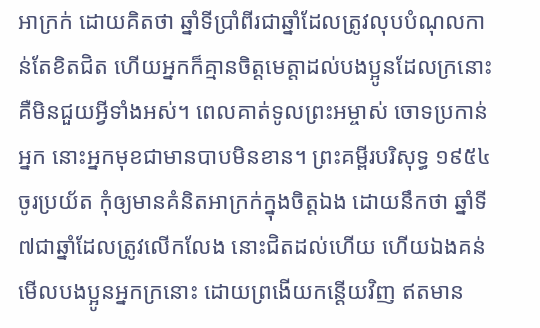អាក្រក់ ដោយគិតថា ឆ្នាំទីប្រាំពីរជាឆ្នាំដែលត្រូវលុបបំណុលកាន់តែខិតជិត ហើយអ្នកក៏គ្មានចិត្តមេត្តាដល់បងប្អូនដែលក្រនោះ គឺមិនជួយអ្វីទាំងអស់។ ពេលគាត់ទូលព្រះអម្ចាស់ ចោទប្រកាន់អ្នក នោះអ្នកមុខជាមានបាបមិនខាន។ ព្រះគម្ពីរបរិសុទ្ធ ១៩៥៤ ចូរប្រយ័ត កុំឲ្យមានគំនិតអាក្រក់ក្នុងចិត្តឯង ដោយនឹកថា ឆ្នាំទី៧ជាឆ្នាំដែលត្រូវលើកលែង នោះជិតដល់ហើយ ហើយឯងគន់មើលបងប្អូនអ្នកក្រនោះ ដោយព្រងើយកន្តើយវិញ ឥតមាន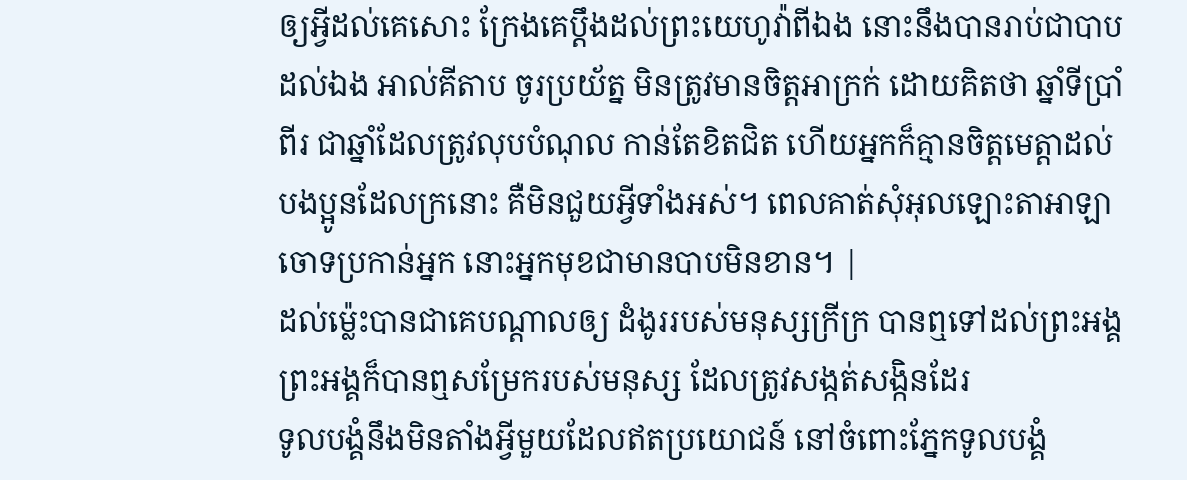ឲ្យអ្វីដល់គេសោះ ក្រែងគេប្តឹងដល់ព្រះយេហូវ៉ាពីឯង នោះនឹងបានរាប់ជាបាបដល់ឯង អាល់គីតាប ចូរប្រយ័ត្ន មិនត្រូវមានចិត្តអាក្រក់ ដោយគិតថា ឆ្នាំទីប្រាំពីរ ជាឆ្នាំដែលត្រូវលុបបំណុល កាន់តែខិតជិត ហើយអ្នកក៏គ្មានចិត្តមេត្តាដល់បងប្អូនដែលក្រនោះ គឺមិនជួយអ្វីទាំងអស់។ ពេលគាត់សុំអុលឡោះតាអាឡា ចោទប្រកាន់អ្នក នោះអ្នកមុខជាមានបាបមិនខាន។ |
ដល់ម៉្លេះបានជាគេបណ្ដាលឲ្យ ដំងូររបស់មនុស្សក្រីក្រ បានឮទៅដល់ព្រះអង្គ ព្រះអង្គក៏បានឮសម្រែករបស់មនុស្ស ដែលត្រូវសង្កត់សង្កិនដែរ
ទូលបង្គំនឹងមិនតាំងអ្វីមួយដែលឥតប្រយោជន៍ នៅចំពោះភ្នែកទូលបង្គំ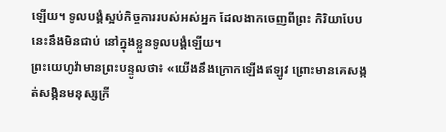ឡើយ។ ទូលបង្គំស្អប់កិច្ចការរបស់អស់អ្នក ដែលងាកចេញពីព្រះ កិរិយាបែបនេះនឹងមិនជាប់ នៅក្នុងខ្លួនទូលបង្គំឡើយ។
ព្រះយេហូវ៉ាមានព្រះបន្ទូលថា៖ «យើងនឹងក្រោកឡើងឥឡូវ ព្រោះមានគេសង្កត់សង្កិនមនុស្សក្រី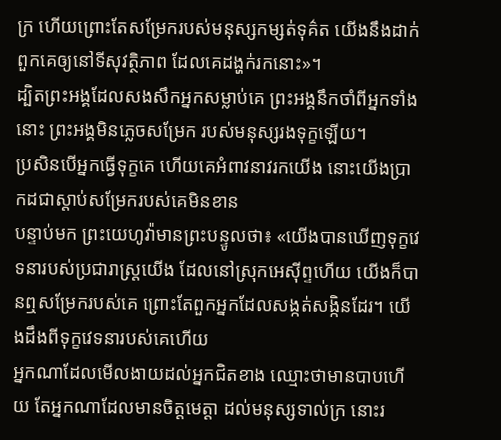ក្រ ហើយព្រោះតែសម្រែករបស់មនុស្សកម្សត់ទុគ៌ត យើងនឹងដាក់ពួកគេឲ្យនៅទីសុវត្ថិភាព ដែលគេដង្ហក់រកនោះ»។
ដ្បិតព្រះអង្គដែលសងសឹកអ្នកសម្លាប់គេ ព្រះអង្គនឹកចាំពីអ្នកទាំងនោះ ព្រះអង្គមិនភ្លេចសម្រែក របស់មនុស្សរងទុក្ខឡើយ។
ប្រសិនបើអ្នកធ្វើទុក្ខគេ ហើយគេអំពាវនាវរកយើង នោះយើងប្រាកដជាស្ដាប់សម្រែករបស់គេមិនខាន
បន្ទាប់មក ព្រះយេហូវ៉ាមានព្រះបន្ទូលថា៖ «យើងបានឃើញទុក្ខវេទនារបស់ប្រជារាស្ត្រយើង ដែលនៅស្រុកអេស៊ីព្ទហើយ យើងក៏បានឮសម្រែករបស់គេ ព្រោះតែពួកអ្នកដែលសង្កត់សង្កិនដែរ។ យើងដឹងពីទុក្ខវេទនារបស់គេហើយ
អ្នកណាដែលមើលងាយដល់អ្នកជិតខាង ឈ្មោះថាមានបាបហើយ តែអ្នកណាដែលមានចិត្តមេត្តា ដល់មនុស្សទាល់ក្រ នោះរ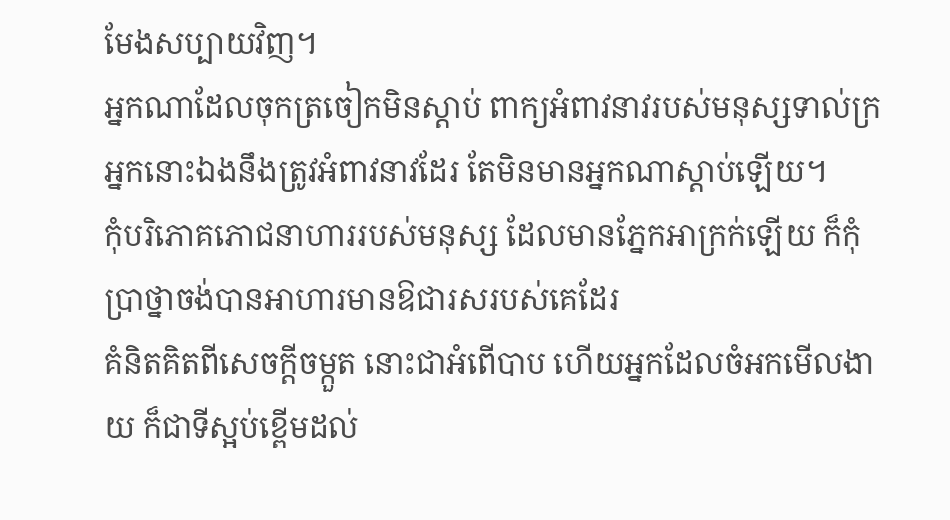មែងសប្បាយវិញ។
អ្នកណាដែលចុកត្រចៀកមិនស្តាប់ ពាក្យអំពាវនាវរបស់មនុស្សទាល់ក្រ អ្នកនោះឯងនឹងត្រូវអំពាវនាវដែរ តែមិនមានអ្នកណាស្តាប់ឡើយ។
កុំបរិភោគភោជនាហាររបស់មនុស្ស ដែលមានភ្នែកអាក្រក់ឡើយ ក៏កុំប្រាថ្នាចង់បានអាហារមានឱជារសរបស់គេដែរ
គំនិតគិតពីសេចក្ដីចម្កួត នោះជាអំពើបាប ហើយអ្នកដែលចំអកមើលងាយ ក៏ជាទីស្អប់ខ្ពើមដល់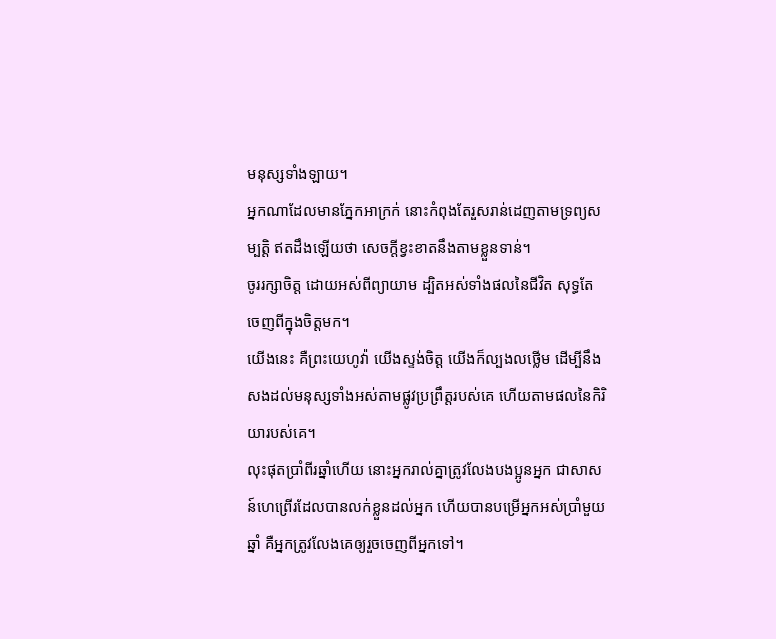មនុស្សទាំងឡាយ។
អ្នកណាដែលមានភ្នែកអាក្រក់ នោះកំពុងតែរួសរាន់ដេញតាមទ្រព្យសម្បត្តិ ឥតដឹងឡើយថា សេចក្ដីខ្វះខាតនឹងតាមខ្លួនទាន់។
ចូររក្សាចិត្ត ដោយអស់ពីព្យាយាម ដ្បិតអស់ទាំងផលនៃជីវិត សុទ្ធតែចេញពីក្នុងចិត្តមក។
យើងនេះ គឺព្រះយេហូវ៉ា យើងស្ទង់ចិត្ត យើងក៏ល្បងលថ្លើម ដើម្បីនឹងសងដល់មនុស្សទាំងអស់តាមផ្លូវប្រព្រឹត្តរបស់គេ ហើយតាមផលនៃកិរិយារបស់គេ។
លុះផុតប្រាំពីរឆ្នាំហើយ នោះអ្នករាល់គ្នាត្រូវលែងបងប្អូនអ្នក ជាសាសន៍ហេព្រើរដែលបានលក់ខ្លួនដល់អ្នក ហើយបានបម្រើអ្នកអស់ប្រាំមួយឆ្នាំ គឺអ្នកត្រូវលែងគេឲ្យរួចចេញពីអ្នកទៅ។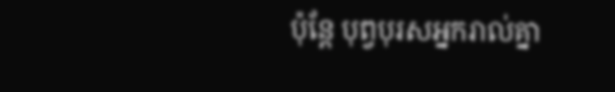ប៉ុន្តែ បុព្វបុរសអ្នករាល់គ្នា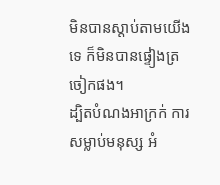មិនបានស្តាប់តាមយើងទេ ក៏មិនបានផ្ទៀងត្រចៀកផង។
ដ្បិតបំណងអាក្រក់ ការសម្លាប់មនុស្ស អំ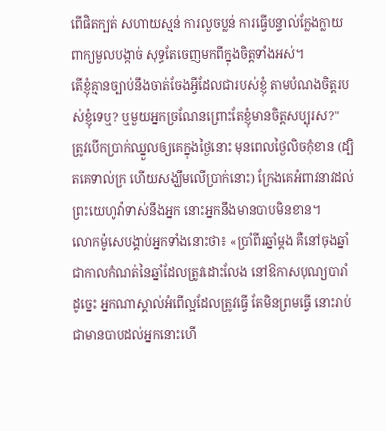ពើផិតក្បត់ សហាយស្មន់ ការលួចប្លន់ ការធ្វើបន្ទាល់ក្លែងក្លាយ ពាក្យមួលបង្កាច់ សុទ្ធតែចេញមកពីក្នុងចិត្តទាំងអស់។
តើខ្ញុំគ្មានច្បាប់នឹងចាត់ចែងអ្វីដែលជារបស់ខ្ញុំ តាមបំណងចិត្តរបស់ខ្ញុំទេឬ? ឬមួយអ្នកច្រណែនព្រោះតែខ្ញុំមានចិត្តសប្បុរស?"
ត្រូវបើកប្រាក់ឈ្នួលឲ្យគេក្នុងថ្ងៃនោះ មុនពេលថ្ងៃលិចកុំខាន (ដ្បិតគេទាល់ក្រ ហើយសង្ឃឹមលើប្រាក់នោះ) ក្រែងគេអំពាវនាវដល់ព្រះយេហូវ៉ាទាស់នឹងអ្នក នោះអ្នកនឹងមានបាបមិនខាន។
លោកម៉ូសេបង្គាប់អ្នកទាំងនោះថា៖ «ប្រាំពីរឆ្នាំម្ដង គឺនៅចុងឆ្នាំ ជាកាលកំណត់នៃឆ្នាំដែលត្រូវដោះលែង នៅឱកាសបុណ្យបារាំ
ដូច្នេះ អ្នកណាស្គាល់អំពើល្អដែលត្រូវធ្វើ តែមិនព្រមធ្វើ នោះរាប់ជាមានបាបដល់អ្នកនោះហើ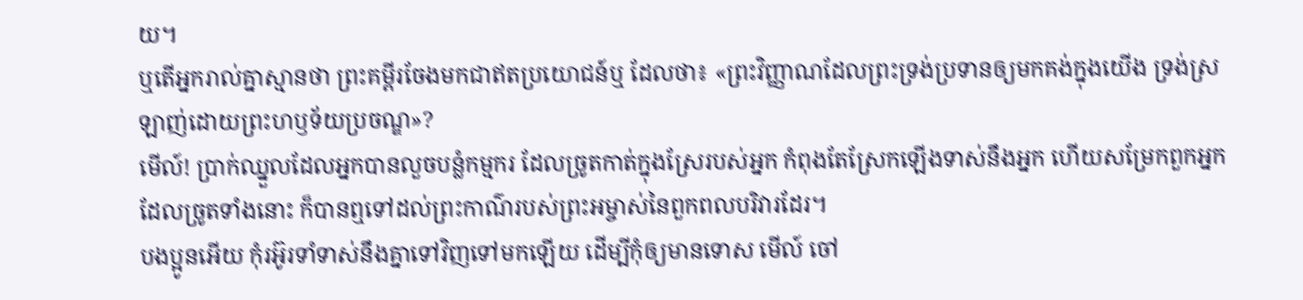យ។
ឬតើអ្នករាល់គ្នាស្មានថា ព្រះគម្ពីរចែងមកជាឥតប្រយោជន៍ឬ ដែលថា៖ «ព្រះវិញ្ញាណដែលព្រះទ្រង់ប្រទានឲ្យមកគង់ក្នុងយើង ទ្រង់ស្រឡាញ់ដោយព្រះហឫទ័យប្រចណ្ឌ»?
មើល៍! ប្រាក់ឈ្នួលដែលអ្នកបានលួចបន្លំកម្មករ ដែលច្រូតកាត់ក្នុងស្រែរបស់អ្នក កំពុងតែស្រែកឡើងទាស់នឹងអ្នក ហើយសម្រែកពួកអ្នកដែលច្រូតទាំងនោះ ក៏បានឮទៅដល់ព្រះកាណ៌របស់ព្រះអម្ចាស់នៃពួកពលបរិវារដែរ។
បងប្អូនអើយ កុំរអ៊ូរទាំទាស់នឹងគ្នាទៅវិញទៅមកឡើយ ដើម្បីកុំឲ្យមានទោស មើល៍ ចៅ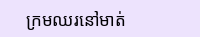ក្រមឈរនៅមាត់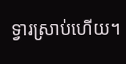ទ្វារស្រាប់ហើយ។